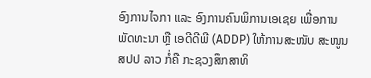ອົງການໄຈກາ ແລະ ອົງການຄົນພິການເອເຊຍ ເພື່ອການພັດທະນາ ຫຼື ເອດີດີພີ (ADDP) ໃຫ້ການສະໜັບ ສະໜູນ ສປປ ລາວ ກໍ່ຄື ກະຊວງສຶກສາທິ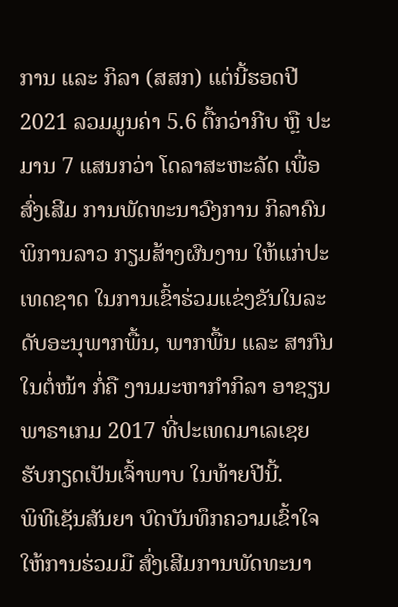ການ ແລະ ກິລາ (ສສກ) ແຕ່ນີ້ຮອດປີ 2021 ລວມມູນຄ່າ 5.6 ຕື້ກວ່າກີບ ຫຼື ປະມານ 7 ແສນກວ່າ ໂດລາສະຫະລັດ ເພື່ອສົ່ງເສີມ ການພັດທະນາວົງການ ກິລາຄົນພິການລາວ ກຽມສ້າງຜົນງານ ໃຫ້ແກ່ປະເທດຊາດ ໃນການເຂົ້າຮ່ວມແຂ່ງຂັນໃນລະດັບອະນຸພາກພື້ນ, ພາກພື້ນ ແລະ ສາກົນ ໃນຕໍ່ໜ້າ ກໍ່ຄື ງານມະຫາກຳກິລາ ອາຊຽນພາຣາເກມ 2017 ທີ່ປະເທດມາເລເຊຍ ຮັບກຽດເປັນເຈົ້າພາບ ໃນທ້າຍປີນີ້.
ພິທີເຊັນສັນຍາ ບົດບັນທຶກຄວາມເຂົ້າໃຈ ໃຫ້ການຮ່ວມມື ສົ່ງເສີມການພັດທະນາ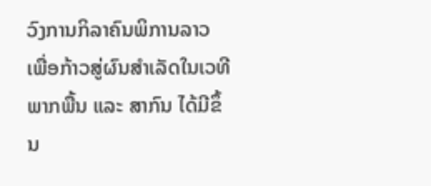ວົງການກິລາຄົນພິການລາວ ເພື່ອກ້າວສູ່ຜົນສຳເລັດໃນເວທີພາກພື້ນ ແລະ ສາກົນ ໄດ້ມີຂຶ້ນ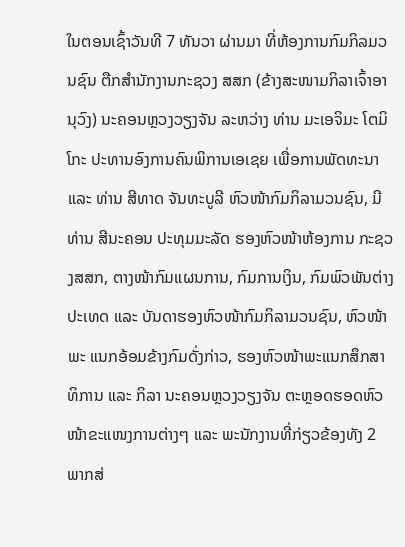ໃນຕອນເຊົ້າວັນທີ 7 ທັນວາ ຜ່ານມາ ທີ່ຫ້ອງການກົມກິລມວນຊົນ ຕືກສຳນັກງານກະຊວງ ສສກ (ຂ້າງສະໜາມກິລາເຈົ້າອານຸວົງ) ນະຄອນຫຼວງວຽງຈັນ ລະຫວ່າງ ທ່ານ ມະເອຈິມະ ໂຕມິໂກະ ປະທານອົງການຄົນພິການເອເຊຍ ເພື່ອການພັດທະນາ ແລະ ທ່ານ ສີທາດ ຈັນທະບູລີ ຫົວໜ້າກົມກິລາມວນຊົນ, ມີທ່ານ ສີນະຄອນ ປະທຸມມະລັດ ຮອງຫົວໜ້າຫ້ອງການ ກະຊວງສສກ, ຕາງໜ້າກົມແຜນການ, ກົມການເງິນ, ກົມພົວພັນຕ່າງປະເທດ ແລະ ບັນດາຮອງຫົວໜ້າກົມກິລາມວນຊົນ, ຫົວໜ້າພະ ແນກອ້ອມຂ້າງກົມດັ່ງກ່າວ, ຮອງຫົວໜ້າພະແນກສຶກສາທິການ ແລະ ກິລາ ນະຄອນຫຼວງວຽງຈັນ ຕະຫຼອດຮອດຫົວໜ້າຂະແໜງການຕ່າງໆ ແລະ ພະນັກງານທີ່ກ່ຽວຂ້ອງທັງ 2 ພາກສ່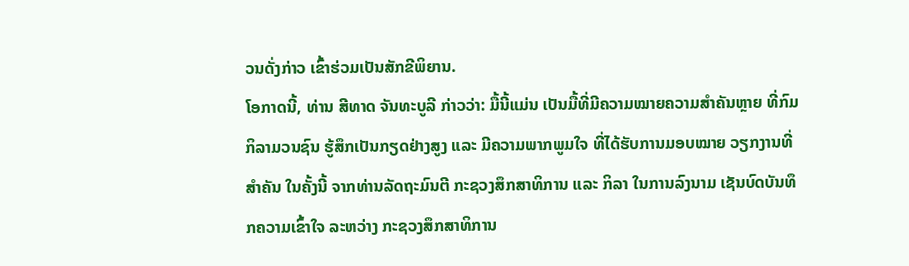ວນດັ່ງກ່າວ ເຂົ້າຮ່ວມເປັນສັກຂີພິຍານ.
ໂອກາດນີ້, ທ່ານ ສີທາດ ຈັນທະບູລີ ກ່າວວ່າ: ມື້ນີ້ແມ່ນ ເປັນມື້ທີ່ມີຄວາມໝາຍຄວາມສຳຄັນຫຼາຍ ທີ່ກົມກິລາມວນຊົນ ຮູ້ສຶກເປັນກຽດຢ່າງສູງ ແລະ ມີຄວາມພາກພູມໃຈ ທີ່ໄດ້ຮັບການມອບໝາຍ ວຽກງານທີ່ສຳຄັນ ໃນຄັ້ງນີ້ ຈາກທ່ານລັດຖະມົນຕີ ກະຊວງສຶກສາທິການ ແລະ ກິລາ ໃນການລົງນາມ ເຊັນບົດບັນທຶກຄວາມເຂົ້າໃຈ ລະຫວ່າງ ກະຊວງສຶກສາທິການ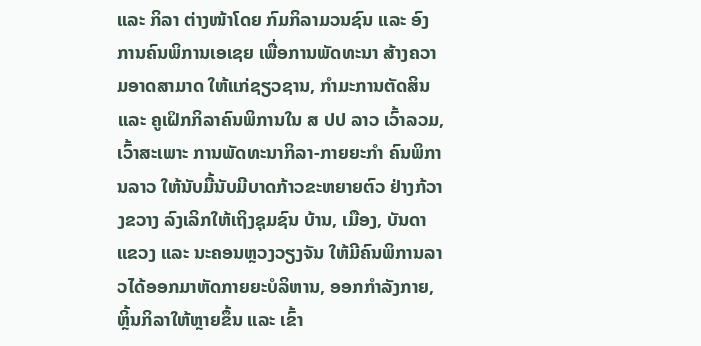ແລະ ກິລາ ຕ່າງໜ້າໂດຍ ກົມກິລາມວນຊົນ ແລະ ອົງການຄົນພິການເອເຊຍ ເພື່ອການພັດທະນາ ສ້າງຄວາມອາດສາມາດ ໃຫ້ແກ່ຊຽວຊານ, ກຳມະການຕັດສິນ ແລະ ຄູເຝິກກິລາຄົນພິການໃນ ສ ປປ ລາວ ເວົ້າລວມ, ເວົ້າສະເພາະ ການພັດທະນາກິລາ-ກາຍຍະກຳ ຄົນພິການລາວ ໃຫ້ນັບມື້ນັບມີບາດກ້າວຂະຫຍາຍຕົວ ຢ່າງກ້ວາງຂວາງ ລົງເລິກໃຫ້ເຖິງຊຸມຊົນ ບ້ານ, ເມືອງ, ບັນດາແຂວງ ແລະ ນະຄອນຫຼວງວຽງຈັນ ໃຫ້ມີຄົນພິການລາວໄດ້ອອກມາຫັດກາຍຍະບໍລິຫານ, ອອກກຳລັງກາຍ, ຫຼິ້ນກິລາໃຫ້ຫຼາຍຂຶ້ນ ແລະ ເຂົ້າ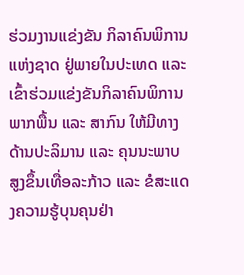ຮ່ວມງານແຂ່ງຂັນ ກິລາຄົນພິການແຫ່ງຊາດ ຢູ່ພາຍໃນປະເທດ ແລະ ເຂົ້າຮ່ວມແຂ່ງຂັນກິລາຄົນພິການ ພາກພື້ນ ແລະ ສາກົນ ໃຫ້ມີທາງດ້ານປະລິມານ ແລະ ຄຸນນະພາບສູງຂຶ້ນເທື່ອລະກ້າວ ແລະ ຂໍສະແດງຄວາມຮູ້ບຸນຄຸນຢ່າ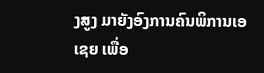ງສູງ ມາຍັງອົງການຄົນພິການເອເຊຍ ເພື່ອ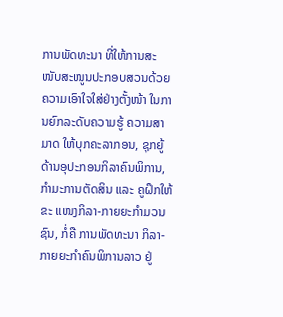ການພັດທະນາ ທີ່ໃຫ້ການສະໜັບສະໜູນປະກອບສວນດ້ວຍຄວາມເອົາໃຈໃສ່ຢ່າງຕັ້ງໜ້າ ໃນການຍົກລະດັບຄວາມຮູ້ ຄວາມສາມາດ ໃຫ້ບຸກຄະລາກອນ, ຊຸກຍູ້ດ້ານອຸປະກອນກິລາຄົນພິການ, ກຳມະການຕັດສິນ ແລະ ຄູຝຶກໃຫ້ຂະ ແໜງກິລາ-ກາຍຍະກຳມວນຊົນ, ກໍ່ຄື ການພັດທະນາ ກິລາ-ກາຍຍະກຳຄົນພິການລາວ ຢູ່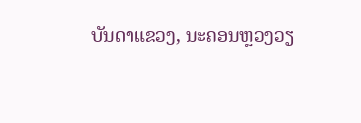ບັນດາແຂວງ, ນະຄອນຫຼວງວຽ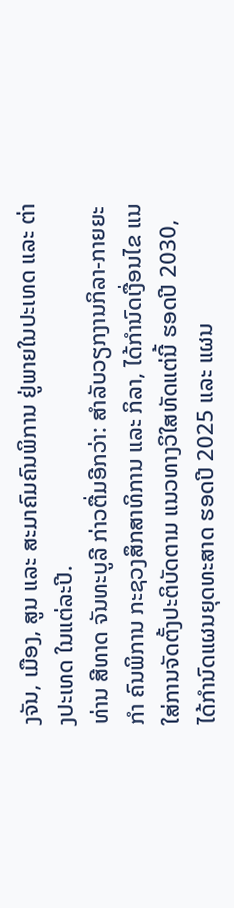ງຈັນ, ເມືອງ, ສູນ ແລະ ສະມາຄົມຄົນພິການ ຢູ່ພາຍໃນປະເທດ ແລະ ຕ່າງປະເທດ ໃນແຕ່ລະປີ.
ທ່ານ ສີທາດ ຈັນທະບູລີ ກ່າວຕື່ມອີກວ່າ: ສໍາລັບວຽກງານກິລາ-ກາຍຍະກຳ ຄົນພິການ ກະຊວງສຶກສາທິການ ແລະ ກິລາ, ໄດ້ກຳນົດເງື່ອນໄຂ ແນໃສ່ການຈັດຕັ້ງປະຕິບັດຕາມ ແນວທາງວິໃສທັດແຕ່ນີ້ ຮອດປີ 2030, ໄດ້ກຳນົດແຜນຍຸດທະສາດ ຮອດປີ 2025 ແລະ ແຜນ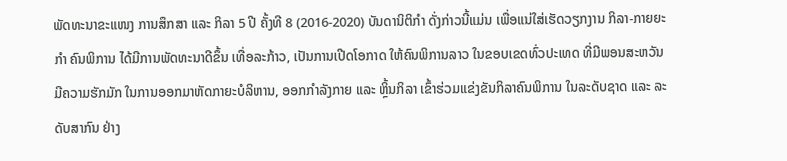ພັດທະນາຂະແໜງ ການສຶກສາ ແລະ ກິລາ 5 ປີ ຄັ້ງທີ 8 (2016-2020) ບັນດານິຕິກຳ ດັ່ງກ່າວນີ້ແມ່ນ ເພື່ອແນ່ໃສ່ເຮັດວຽກງານ ກິລາ-ກາຍຍະກຳ ຄົນພິການ ໄດ້ມີການພັດທະນາດີຂຶ້ນ ເທື່ອລະກ້າວ, ເປັນການເປີດໂອກາດ ໃຫ້ຄົນພິການລາວ ໃນຂອບເຂດທົ່ວປະເທດ ທີ່ມີພອນສະຫວັນ ມີຄວາມຮັກມັກ ໃນການອອກມາຫັດກາຍະບໍລິຫານ, ອອກກຳລັງກາຍ ແລະ ຫຼິ້ນກິລາ ເຂົ້າຮ່ວມແຂ່ງຂັນກິລາຄົນພິການ ໃນລະດັບຊາດ ແລະ ລະດັບສາກົນ ຢ່າງ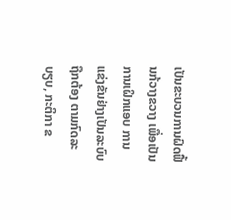ເປັນຂະບວນການຝົດຟື້ນກ້ວາງຂວາງ ເພື່ອເປັນການເຝິກແອບ ການແຂ່ງຂັນຢ່າງເປັນລະບົບຖືກຕ້ອງ ຕາມກົດລະບຽບ, ກະຕິກາ ຂ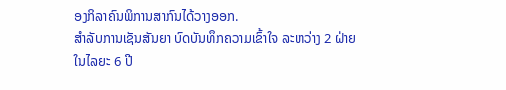ອງກິລາຄົນພິການສາກົນໄດ້ວາງອອກ.
ສຳລັບການເຊັນສັນຍາ ບົດບັນທຶກຄວາມເຂົ້າໃຈ ລະຫວ່າງ 2 ຝ່າຍ ໃນໄລຍະ 6 ປີ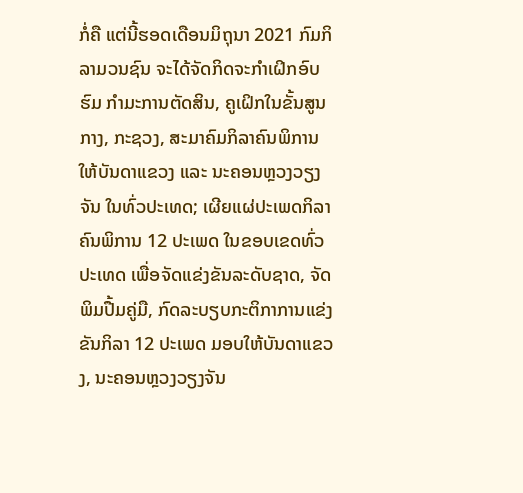ກໍ່ຄື ແຕ່ນີ້ຮອດເດືອນມິຖຸນາ 2021 ກົມກິລາມວນຊົນ ຈະໄດ້ຈັດກິດຈະກຳເຝິກອົບຮົມ ກຳມະການຕັດສິນ, ຄູເຝິກໃນຂັ້ນສູນກາງ, ກະຊວງ, ສະມາຄົມກິລາຄົນພິການ ໃຫ້ບັນດາແຂວງ ແລະ ນະຄອນຫຼວງວຽງຈັນ ໃນທົ່ວປະເທດ; ເຜີຍແຜ່ປະເພດກິລາຄົນພິການ 12 ປະເພດ ໃນຂອບເຂດທົ່ວປະເທດ ເພື່ອຈັດແຂ່ງຂັນລະດັບຊາດ, ຈັດພິມປື້ມຄູ່ມື, ກົດລະບຽບກະຕິກາການແຂ່ງຂັນກິລາ 12 ປະເພດ ມອບໃຫ້ບັນດາແຂວງ, ນະຄອນຫຼວງວຽງຈັນ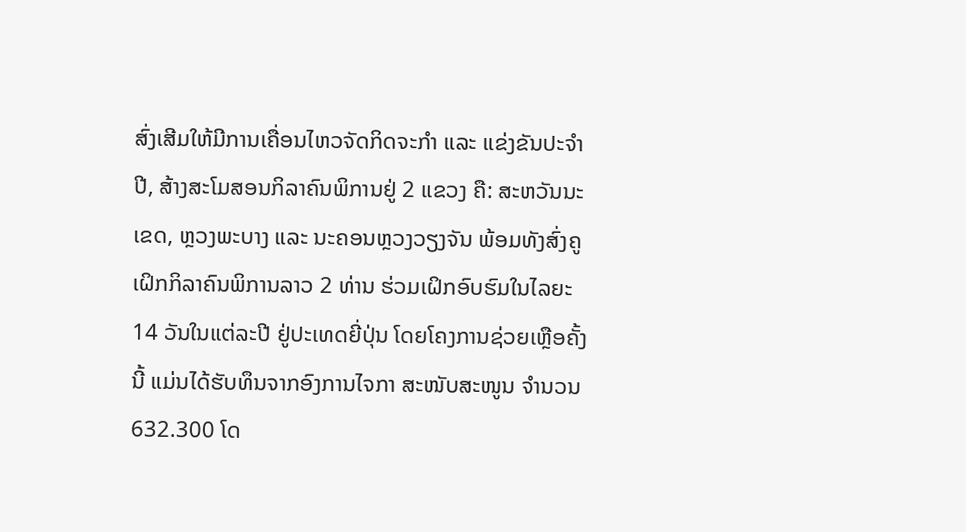ສົ່ງເສີມໃຫ້ມີການເຄື່ອນໄຫວຈັດກິດຈະກຳ ແລະ ແຂ່ງຂັນປະຈຳປີ, ສ້າງສະໂມສອນກິລາຄົນພິການຢູ່ 2 ແຂວງ ຄື: ສະຫວັນນະເຂດ, ຫຼວງພະບາງ ແລະ ນະຄອນຫຼວງວຽງຈັນ ພ້ອມທັງສົ່ງຄູເຝິກກິລາຄົນພິການລາວ 2 ທ່ານ ຮ່ວມເຝິກອົບຮົມໃນໄລຍະ 14 ວັນໃນແຕ່ລະປີ ຢູ່ປະເທດຍີ່ປຸ່ນ ໂດຍໂຄງການຊ່ວຍເຫຼືອຄັ້ງນີ້ ແມ່ນໄດ້ຮັບທຶນຈາກອົງການໄຈກາ ສະໜັບສະໜູນ ຈຳນວນ 632.300 ໂດ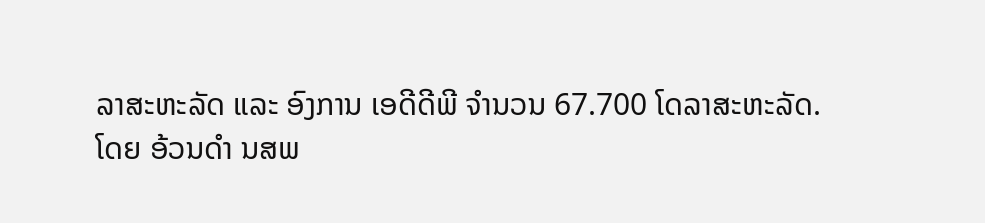ລາສະຫະລັດ ແລະ ອົງການ ເອດີດີພີ ຈຳນວນ 67.700 ໂດລາສະຫະລັດ.
ໂດຍ ອ້ວນດຳ ນສພ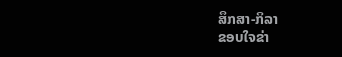ສຶກສາ-ກິລາ
ຂອບໃຈຂ່າ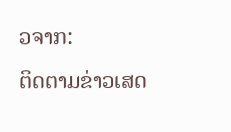ວຈາກ:
ຕິດຕາມຂ່າວເສດ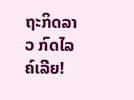ຖະກິດລາວ ກົດໄລຄ໌ເລີຍ!